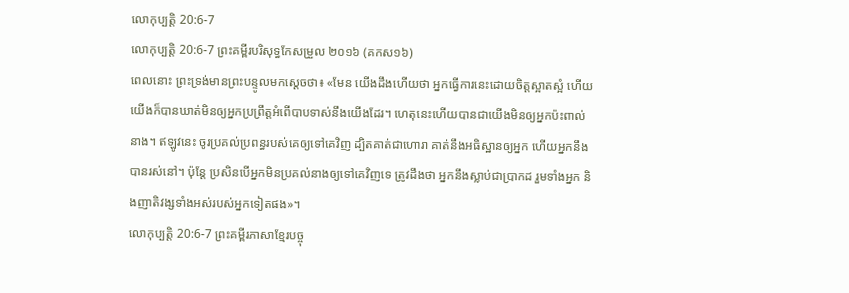លោកុប្បត្តិ 20:6-7
លោកុប្បត្តិ 20:6-7 ព្រះគម្ពីរបរិសុទ្ធកែសម្រួល ២០១៦ (គកស១៦)
ពេលនោះ ព្រះទ្រង់មានព្រះបន្ទូលមកស្ដេចថា៖ «មែន យើងដឹងហើយថា អ្នកធ្វើការនេះដោយចិត្តស្អាតស្អំ ហើយយើងក៏បានឃាត់មិនឲ្យអ្នកប្រព្រឹត្តអំពើបាបទាស់នឹងយើងដែរ។ ហេតុនេះហើយបានជាយើងមិនឲ្យអ្នកប៉ះពាល់នាង។ ឥឡូវនេះ ចូរប្រគល់ប្រពន្ធរបស់គេឲ្យទៅគេវិញ ដ្បិតគាត់ជាហោរា គាត់នឹងអធិស្ឋានឲ្យអ្នក ហើយអ្នកនឹងបានរស់នៅ។ ប៉ុន្ដែ ប្រសិនបើអ្នកមិនប្រគល់នាងឲ្យទៅគេវិញទេ ត្រូវដឹងថា អ្នកនឹងស្លាប់ជាប្រាកដ រួមទាំងអ្នក និងញាតិវង្សទាំងអស់របស់អ្នកទៀតផង»។
លោកុប្បត្តិ 20:6-7 ព្រះគម្ពីរភាសាខ្មែរបច្ចុ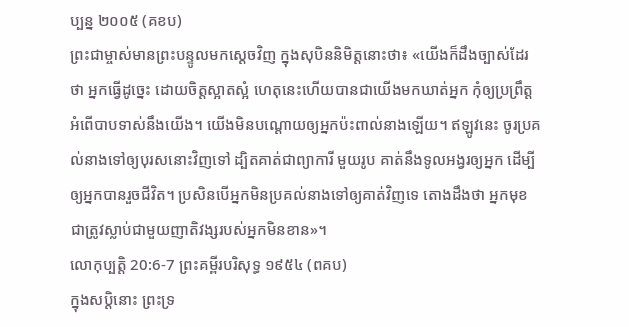ប្បន្ន ២០០៥ (គខប)
ព្រះជាម្ចាស់មានព្រះបន្ទូលមកស្ដេចវិញ ក្នុងសុបិននិមិត្តនោះថា៖ «យើងក៏ដឹងច្បាស់ដែរថា អ្នកធ្វើដូច្នេះ ដោយចិត្តស្អាតស្អំ ហេតុនេះហើយបានជាយើងមកឃាត់អ្នក កុំឲ្យប្រព្រឹត្តអំពើបាបទាស់នឹងយើង។ យើងមិនបណ្ដោយឲ្យអ្នកប៉ះពាល់នាងឡើយ។ ឥឡូវនេះ ចូរប្រគល់នាងទៅឲ្យបុរសនោះវិញទៅ ដ្បិតគាត់ជាព្យាការី មួយរូប គាត់នឹងទូលអង្វរឲ្យអ្នក ដើម្បីឲ្យអ្នកបានរួចជីវិត។ ប្រសិនបើអ្នកមិនប្រគល់នាងទៅឲ្យគាត់វិញទេ តោងដឹងថា អ្នកមុខជាត្រូវស្លាប់ជាមួយញាតិវង្សរបស់អ្នកមិនខាន»។
លោកុប្បត្តិ 20:6-7 ព្រះគម្ពីរបរិសុទ្ធ ១៩៥៤ (ពគប)
ក្នុងសប្តិនោះ ព្រះទ្រ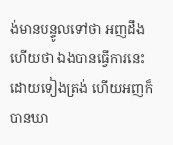ង់មានបន្ទូលទៅថា អញដឹងហើយថា ឯងបានធ្វើការនេះដោយទៀងត្រង់ ហើយអញក៏បានឃា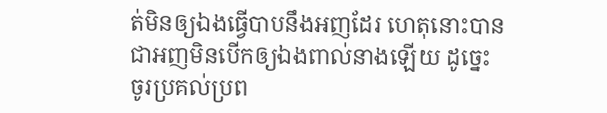ត់មិនឲ្យឯងធ្វើបាបនឹងអញដែរ ហេតុនោះបានជាអញមិនបើកឲ្យឯងពាល់នាងឡើយ ដូច្នេះ ចូរប្រគល់ប្រព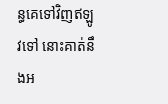ន្ធគេទៅវិញឥឡូវទៅ នោះគាត់នឹងអ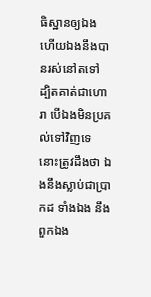ធិស្ឋានឲ្យឯង ហើយឯងនឹងបានរស់នៅតទៅ ដ្បិតគាត់ជាហោរា បើឯងមិនប្រគល់ទៅវិញទេ នោះត្រូវដឹងថា ឯងនឹងស្លាប់ជាប្រាកដ ទាំងឯង នឹងពួកឯង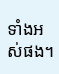ទាំងអស់ផង។